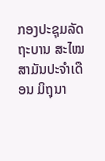ກອງປະຊຸມລັດຖະບານ ສະໄໝສາມັນປະຈໍາເດືອນ ມິຖຸນາ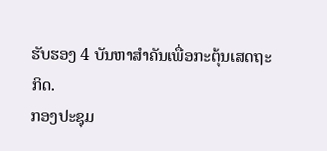ຮັບຮອງ 4 ບັນຫາສຳຄັນເພື່ອກະຕຸ້ນເສດຖະກິດ.
ກອງປະຊຸມ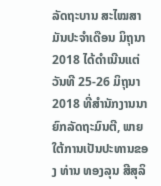ລັດຖະບານ ສະໄໝສາມັນປະຈໍາເດືອນ ມິຖຸນາ 2018 ໄດ້ດໍາເນີນແຕ່ວັນທີ 25-26 ມິຖຸນາ 2018 ທີ່ສໍານັກງານນາຍົກລັດຖະມົນຕີ, ພາຍໃຕ້ການເປັນປະທານຂອງ ທ່ານ ທອງລຸນ ສີສຸລິ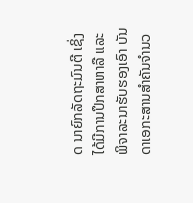ດ ນາຍົກລັດຖະມົນຕີ ເຊິ່ງໄດ້ມີການປຶກສາຫາລື ແລະ ພິຈາລະນາຮັບຮອງເອົາ ບັນດາເອກະສານສໍາຄັນຈໍານວ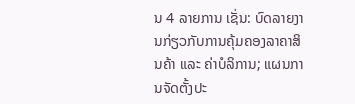ນ 4 ລາຍການ ເຊັ່ນ: ບົດລາຍງານກ່ຽວກັບການຄຸ້ມຄອງລາຄາສິນຄ້າ ແລະ ຄ່າບໍລິການ; ແຜນການຈັດຕັ້ງປະ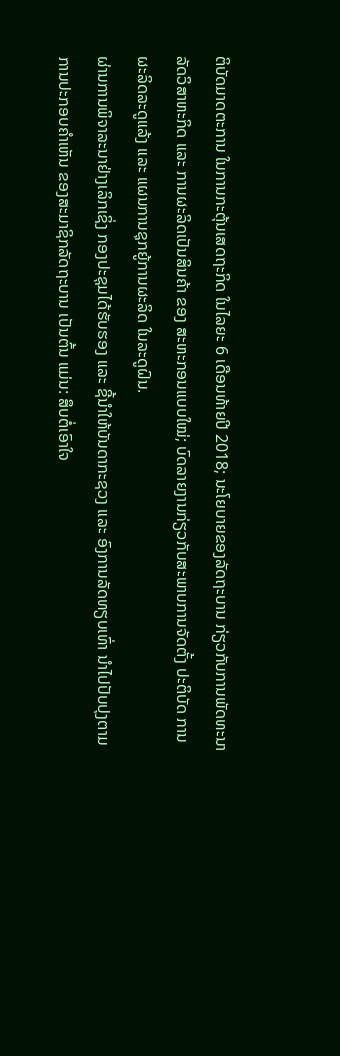ຕິບັດມາດຕະການ ໃນການກະຕຸ້ນເສດຖະກິດ ໃນໄລຍະ 6 ເດືອນທ້າຍປີ 2018; ນະໂຍບາຍຂອງລັດຖະບານ ກ່ຽວກັບການພັດທະນາລັດວິສາຫະກິດ ແລະ ການຜະລິດເປັນສິນຄ້າ ຂອງ ສະຫະກອນແບບໃໝ່; ບົດລາຍງານກ່ຽວກັບສະພາບການຈັດຕັ້ງ ປະຕິບັດ ການຜະລິດລະດູແລ້ງ ແລະ ແຜນການຊຸກຍູ້ການຜະລິດ ໃນລະດູຝົນ.
ຜ່ານການພິຈາລະນາຢ່າງເລິກເຊິ່ງ ກອງປະຊຸມໄດ້ຮັບຮອງ ແລະ ຊີ້ນໍາໃຫ້ບັນດາກະຊວງ ແລະ ອົງການລັດທຽບເທົ່າ ນໍາໄປປັບປຸງຕາມການປະກອບຄໍາເຫັນ ຂອງສະມາຊິກລັດຖະບານ ເປັນຕົ້ນ ແມ່ນ: ສຶບຕໍ່ເອົາໃຈ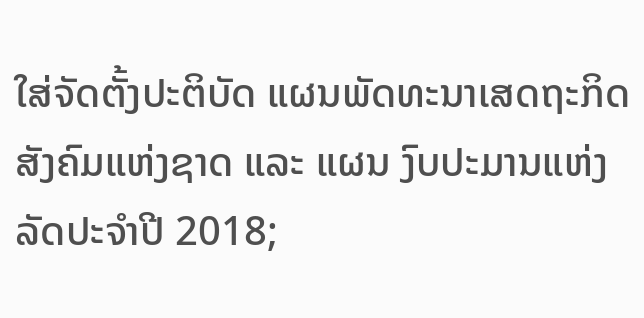ໃສ່ຈັດຕັ້ງປະຕິບັດ ແຜນພັດທະນາເສດຖະກິດສັງຄົມແຫ່ງຊາດ ແລະ ແຜນ ງົບປະມານແຫ່ງລັດປະຈໍາປີ 2018;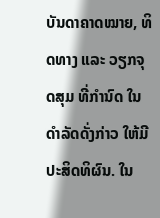ບັນດາຄາດໝາຍ, ທິດທາງ ແລະ ວຽກຈຸດສຸມ ທີ່ກຳນົດ ໃນດຳລັດດັ່ງກ່າວ ໃຫ້ມີປະສິດທິຜົນ. ໃນ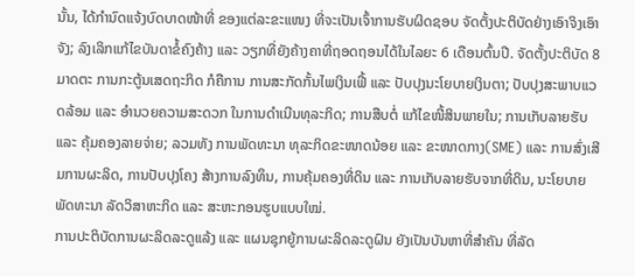ນັ້ນ, ໄດ້ກໍານົດແຈ້ງບົດບາດໜ້າທີ່ ຂອງແຕ່ລະຂະແໜງ ທີ່ຈະເປັນເຈົ້າການຮັບຜິດຊອບ ຈັດຕັ້ງປະຕິບັດຢ່າງເອົາຈິງເອົາຈັງ; ລົງເລິກແກ້ໄຂບັນດາຂໍ້ຄົງຄ້າງ ແລະ ວຽກທີ່ຍັງຄ້າງຄາທີ່ຖອດຖອນໄດ້ໃນໄລຍະ 6 ເດືອນຕົ້ນປີ. ຈັດຕັ້ງປະຕິບັດ 8 ມາດຕະ ການກະຕູ້ນເສດຖະກິດ ກໍຄືການ ການສະກັດກັ້ນໄພເງິນເຟີ້ ແລະ ປັບປຸງນະໂຍບາຍເງິນຕາ; ປັບປຸງສະພາບແວດລ້ອມ ແລະ ອໍານວຍຄວາມສະດວກ ໃນການດຳເນີນທຸລະກິດ; ການສືບຕໍ່ ແກ້ໄຂໜີ້ສິນພາຍໃນ; ການເກັບລາຍຮັບ ແລະ ຄຸ້ມຄອງລາຍຈ່າຍ; ລວມທັງ ການພັດທະນາ ທຸລະກິດຂະໜາດນ້ອຍ ແລະ ຂະໜາດກາງ(SME) ແລະ ການສົ່ງເສີມການຜະລິດ, ການປັບປຸງໂຄງ ສ້າງການລົງທຶນ, ການຄຸ້ມຄອງທີ່ດິນ ແລະ ການເກັບລາຍຮັບຈາກທີ່ດິນ, ນະໂຍບາຍພັດທະນາ ລັດວິສາຫະກິດ ແລະ ສະຫະກອນຮູບແບບໃໝ່.
ການປະຕິບັດການຜະລິດລະດູແລ້ງ ແລະ ແຜນຊຸກຍູ້ການຜະລິດລະດູຝົນ ຍັງເປັນບັນຫາທີ່ສຳຄັນ ທີ່ລັດ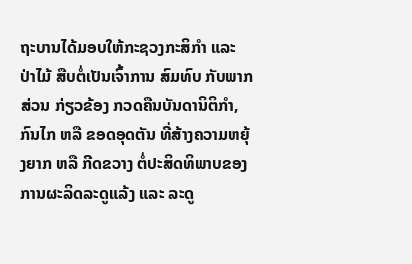ຖະບານໄດ້ມອບໃຫ້ກະຊວງກະສິກຳ ແລະ ປ່າໄມ້ ສືບຕໍ່ເປັນເຈົ້າການ ສົມທົບ ກັບພາກສ່ວນ ກ່ຽວຂ້ອງ ກວດຄືນບັນດານິຕິກໍາ, ກົນໄກ ຫລື ຂອດອຸດຕັນ ທີ່ສ້າງຄວາມຫຍຸ້ງຍາກ ຫລື ກີດຂວາງ ຕໍ່ປະສິດທິພາບຂອງການຜະລິດລະດູແລ້ງ ແລະ ລະດູ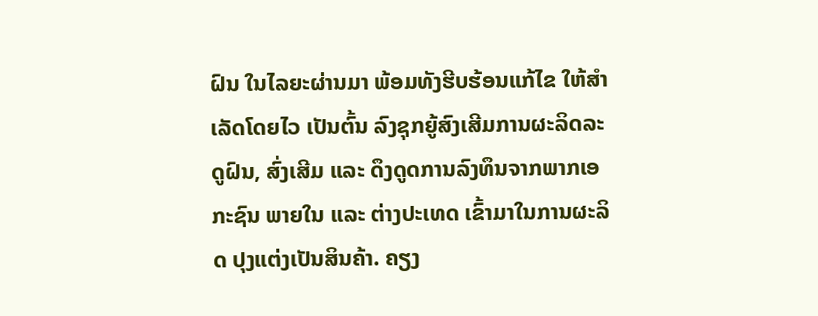ຝົນ ໃນໄລຍະຜ່ານມາ ພ້ອມທັງຮີບຮ້ອນແກ້ໄຂ ໃຫ້ສໍາເລັດໂດຍໄວ ເປັນຕົ້ນ ລົງຊຸກຍູ້ສົງເສີມການຜະລິດລະດູຝົນ, ສົ່ງເສີມ ແລະ ດຶງດູດການລົງທຶນຈາກພາກເອກະຊົນ ພາຍໃນ ແລະ ຕ່າງປະເທດ ເຂົ້າມາໃນການຜະລິດ ປຸງແຕ່ງເປັນສິນຄ້າ. ຄຽງ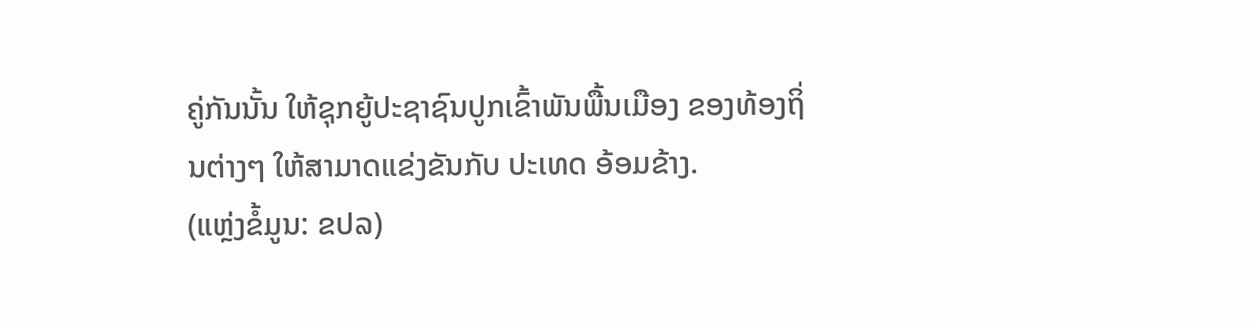ຄູ່ກັນນັ້ນ ໃຫ້ຊຸກຍູ້ປະຊາຊົນປູກເຂົ້າພັນພື້ນເມືອງ ຂອງທ້ອງຖິ່ນຕ່າງໆ ໃຫ້ສາມາດແຂ່ງຂັນກັບ ປະເທດ ອ້ອມຂ້າງ.
(ແຫຼ່ງຂໍ້ມູນ: ຂປລ)